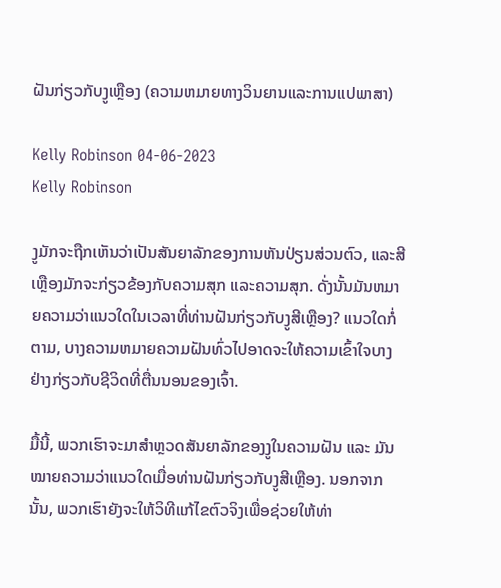ຝັນກ່ຽວກັບງູເຫຼືອງ (ຄວາມຫມາຍທາງວິນຍານແລະການແປພາສາ)

Kelly Robinson 04-06-2023
Kelly Robinson

ງູມັກຈະຖືກເຫັນວ່າເປັນສັນຍາລັກຂອງການຫັນປ່ຽນສ່ວນຕົວ, ແລະສີເຫຼືອງມັກຈະກ່ຽວຂ້ອງກັບຄວາມສຸກ ແລະຄວາມສຸກ. ດັ່ງນັ້ນມັນຫມາຍຄວາມວ່າແນວໃດໃນເວລາທີ່ທ່ານຝັນກ່ຽວກັບງູສີເຫຼືອງ? ແນວໃດກໍ່ຕາມ, ບາງຄວາມຫມາຍຄວາມຝັນທົ່ວໄປອາດຈະໃຫ້ຄວາມເຂົ້າໃຈບາງຢ່າງກ່ຽວກັບຊີວິດທີ່ຕື່ນນອນຂອງເຈົ້າ.

ມື້ນີ້, ພວກເຮົາຈະມາສຳຫຼວດສັນຍາລັກຂອງງູໃນຄວາມຝັນ ແລະ ມັນໝາຍຄວາມວ່າແນວໃດເມື່ອທ່ານຝັນກ່ຽວກັບງູສີເຫຼືອງ. ນອກຈາກນັ້ນ, ພວກເຮົາຍັງຈະໃຫ້ວິທີແກ້ໄຂຕົວຈິງເພື່ອຊ່ວຍໃຫ້ທ່າ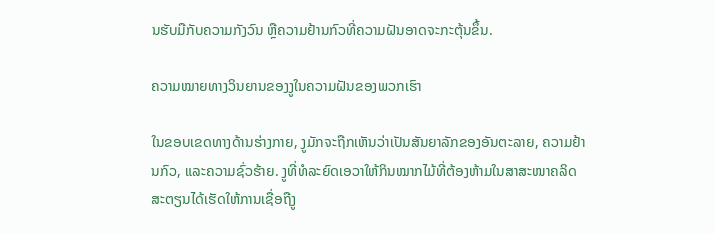ນຮັບມືກັບຄວາມກັງວົນ ຫຼືຄວາມຢ້ານກົວທີ່ຄວາມຝັນອາດຈະກະຕຸ້ນຂຶ້ນ.

ຄວາມໝາຍທາງວິນຍານຂອງງູໃນຄວາມຝັນຂອງພວກເຮົາ

ໃນຂອບເຂດທາງດ້ານຮ່າງກາຍ, ງູມັກຈະຖືກເຫັນວ່າເປັນສັນຍາລັກຂອງອັນຕະລາຍ, ຄວາມຢ້ານກົວ, ແລະຄວາມຊົ່ວຮ້າຍ. ງູທີ່ທໍລະຍົດເອວາໃຫ້ກິນໝາກໄມ້ທີ່ຕ້ອງຫ້າມໃນສາສະໜາຄລິດສະຕຽນໄດ້ເຮັດໃຫ້ການເຊື່ອຖືງູ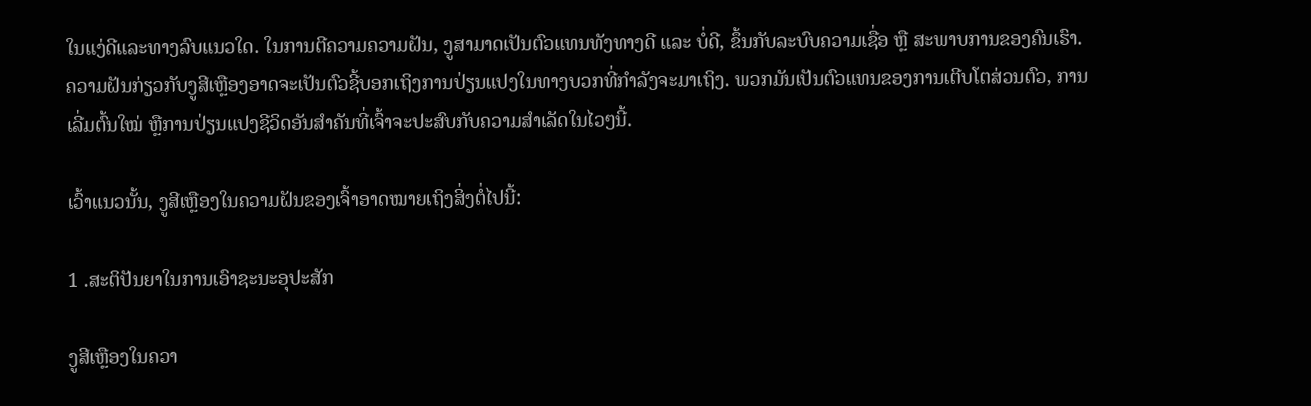ໃນແງ່ດີແລະທາງລົບແນວໃດ. ໃນການຕີຄວາມຄວາມຝັນ, ງູສາມາດເປັນຕົວແທນທັງທາງດີ ແລະ ບໍ່ດີ, ຂຶ້ນກັບລະບົບຄວາມເຊື່ອ ຫຼື ສະພາບການຂອງຄົນເຮົາ. ຄວາມຝັນກ່ຽວກັບງູສີເຫຼືອງອາດຈະເປັນຕົວຊີ້ບອກເຖິງການປ່ຽນແປງໃນທາງບວກທີ່ກໍາລັງຈະມາເຖິງ. ພວກມັນເປັນຕົວແທນຂອງການເຕີບໂຕສ່ວນຕົວ, ການເລີ່ມຕົ້ນໃໝ່ ຫຼືການປ່ຽນແປງຊີວິດອັນສຳຄັນທີ່ເຈົ້າຈະປະສົບກັບຄວາມສຳເລັດໃນໄວໆນີ້.

ເວົ້າແນວນັ້ນ, ງູສີເຫຼືອງໃນຄວາມຝັນຂອງເຈົ້າອາດໝາຍເຖິງສິ່ງຕໍ່ໄປນີ້:

1 .ສະຕິປັນຍາໃນການເອົາຊະນະອຸປະສັກ

ງູສີເຫຼືອງໃນຄວາ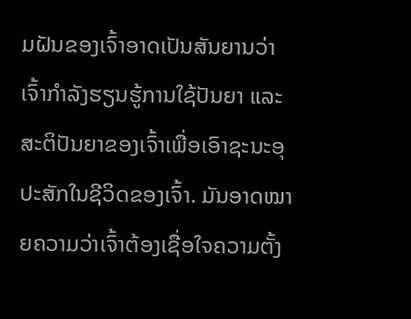ມຝັນຂອງເຈົ້າອາດເປັນສັນຍານວ່າເຈົ້າກຳລັງຮຽນຮູ້ການໃຊ້ປັນຍາ ແລະສະຕິປັນຍາຂອງເຈົ້າເພື່ອເອົາຊະນະອຸປະສັກໃນຊີວິດຂອງເຈົ້າ. ມັນອາດໝາຍຄວາມວ່າເຈົ້າຕ້ອງເຊື່ອໃຈຄວາມຕັ້ງ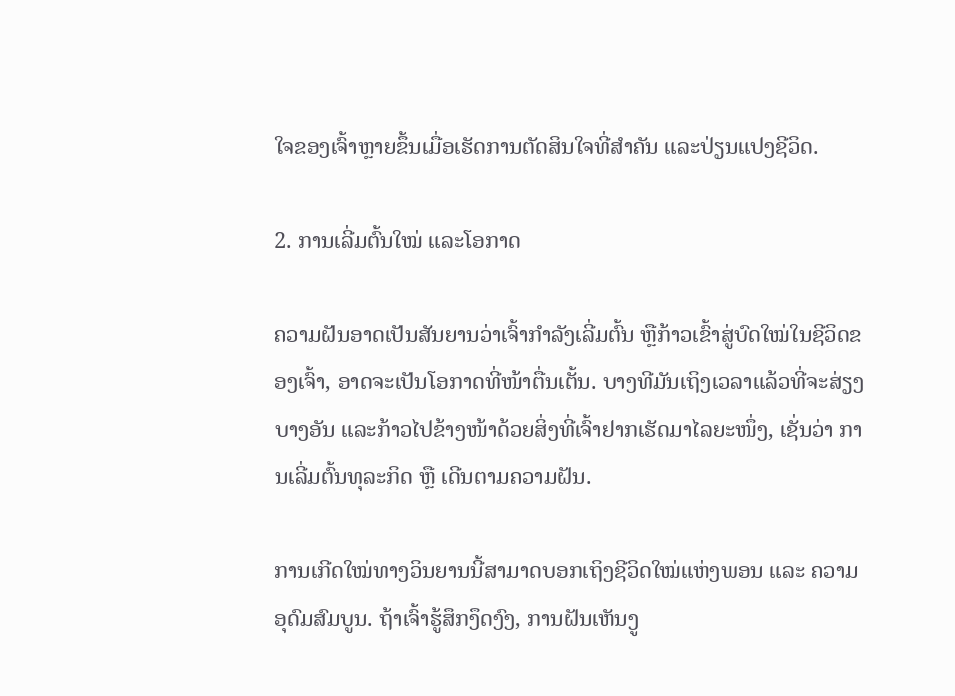ໃຈຂອງເຈົ້າຫຼາຍຂຶ້ນເມື່ອເຮັດການຕັດສິນໃຈທີ່ສຳຄັນ ແລະປ່ຽນແປງຊີວິດ.

2. ການເລີ່ມຕົ້ນໃໝ່ ແລະໂອກາດ

ຄວາມຝັນອາດເປັນສັນຍານວ່າເຈົ້າກຳລັງເລີ່ມຕົ້ນ ຫຼືກ້າວເຂົ້າສູ່ບົດໃໝ່ໃນຊີວິດຂອງເຈົ້າ, ອາດຈະເປັນໂອກາດທີ່ໜ້າຕື່ນເຕັ້ນ. ບາງທີມັນເຖິງເວລາແລ້ວທີ່ຈະສ່ຽງບາງອັນ ແລະກ້າວໄປຂ້າງໜ້າດ້ວຍສິ່ງທີ່ເຈົ້າຢາກເຮັດມາໄລຍະໜຶ່ງ, ເຊັ່ນວ່າ ການເລີ່ມຕົ້ນທຸລະກິດ ຫຼື ເດີນຕາມຄວາມຝັນ.

ການເກີດໃໝ່ທາງວິນຍານນີ້ສາມາດບອກເຖິງຊີວິດໃໝ່ແຫ່ງພອນ ແລະ ຄວາມອຸດົມສົມບູນ. ຖ້າເຈົ້າຮູ້ສຶກງຶດງົງ, ການຝັນເຫັນງູ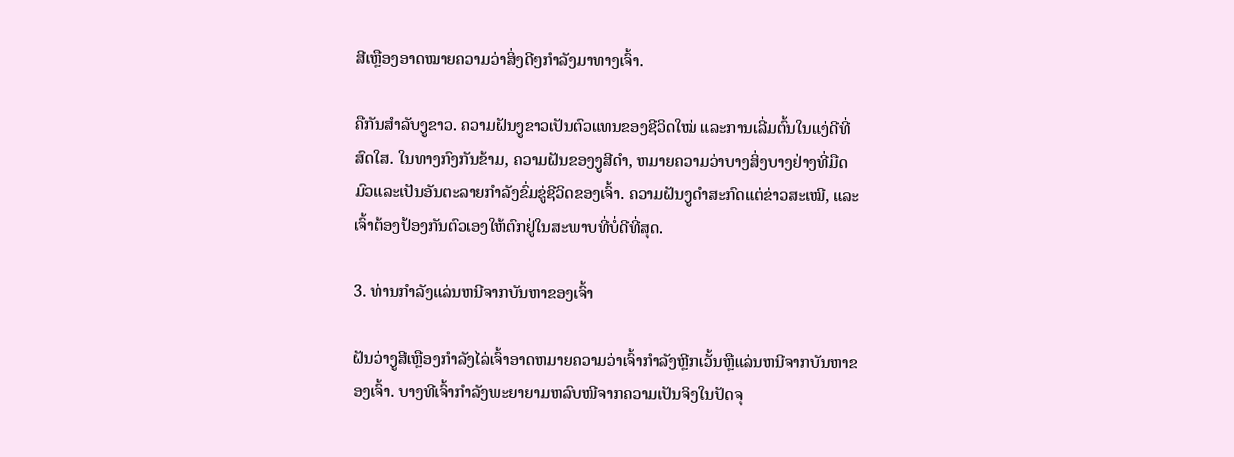ສີເຫຼືອງອາດໝາຍຄວາມວ່າສິ່ງດີໆກຳລັງມາທາງເຈົ້າ.

ຄືກັນສຳລັບງູຂາວ. ຄວາມຝັນງູຂາວເປັນຕົວແທນຂອງຊີວິດໃໝ່ ແລະການເລີ່ມຕົ້ນໃນແງ່ດີທີ່ສົດໃສ. ໃນທາງກົງກັນຂ້າມ, ຄວາມຝັນຂອງງູສີດໍາ, ຫມາຍຄວາມວ່າບາງສິ່ງບາງຢ່າງທີ່ມືດມົວແລະເປັນອັນຕະລາຍກໍາລັງຂົ່ມຂູ່ຊີວິດຂອງເຈົ້າ. ຄວາມຝັນງູດຳສະກົດແຕ່ຂ່າວສະເໝີ, ແລະເຈົ້າຕ້ອງປ້ອງກັນຕົວເອງໃຫ້ຕົກຢູ່ໃນສະພາບທີ່ບໍ່ດີທີ່ສຸດ.

3. ທ່ານກໍາລັງແລ່ນຫນີຈາກບັນຫາຂອງເຈົ້າ

ຝັນວ່າງູສີເຫຼືອງກໍາລັງໄລ່ເຈົ້າອາດຫມາຍຄວາມວ່າເຈົ້າກໍາລັງຫຼີກເວັ້ນຫຼືແລ່ນຫນີຈາກບັນຫາຂອງເຈົ້າ. ບາງທີເຈົ້າກຳລັງພະຍາຍາມຫລົບໜີຈາກຄວາມເປັນຈິງໃນປັດຈຸ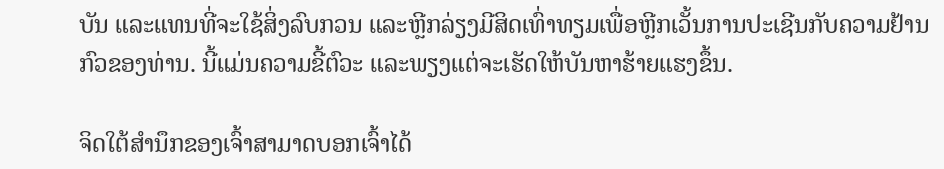ບັນ ແລະແທນທີ່ຈະໃຊ້ສິ່ງລົບກວນ ແລະຫຼີກລ່ຽງມີສິດເທົ່າທຽມເພື່ອຫຼີກເວັ້ນການປະເຊີນກັບຄວາມຢ້ານກົວຂອງທ່ານ. ນີ້ແມ່ນຄວາມຂີ້ຕົວະ ແລະພຽງແຕ່ຈະເຮັດໃຫ້ບັນຫາຮ້າຍແຮງຂຶ້ນ.

ຈິດໃຕ້ສຳນຶກຂອງເຈົ້າສາມາດບອກເຈົ້າໄດ້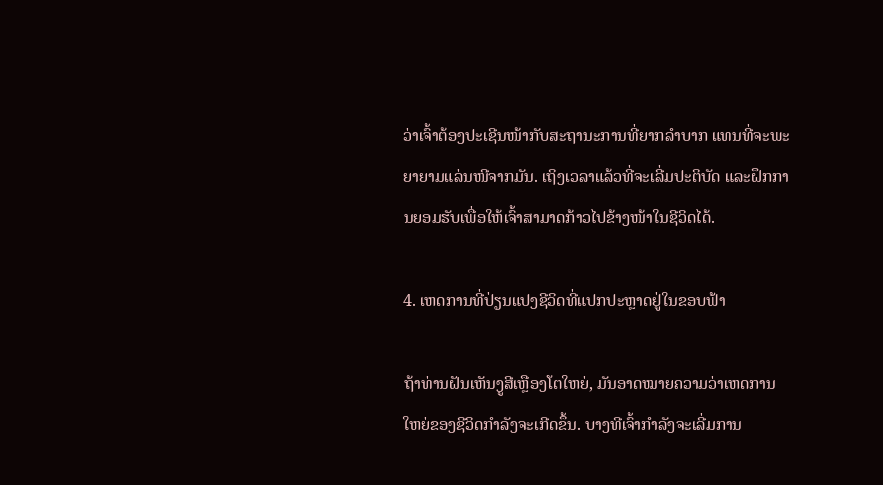ວ່າເຈົ້າຕ້ອງປະເຊີນໜ້າກັບສະຖານະການທີ່ຍາກລຳບາກ ແທນທີ່ຈະພະຍາຍາມແລ່ນໜີຈາກມັນ. ເຖິງເວລາແລ້ວທີ່ຈະເລີ່ມປະຕິບັດ ແລະຝຶກການຍອມຮັບເພື່ອໃຫ້ເຈົ້າສາມາດກ້າວໄປຂ້າງໜ້າໃນຊີວິດໄດ້.

4. ເຫດການທີ່ປ່ຽນແປງຊີວິດທີ່ແປກປະຫຼາດຢູ່ໃນຂອບຟ້າ

ຖ້າທ່ານຝັນເຫັນງູສີເຫຼືອງໂຕໃຫຍ່, ມັນອາດໝາຍຄວາມວ່າເຫດການໃຫຍ່ຂອງຊີວິດກຳລັງຈະເກີດຂຶ້ນ. ບາງທີເຈົ້າກຳລັງຈະເລີ່ມການ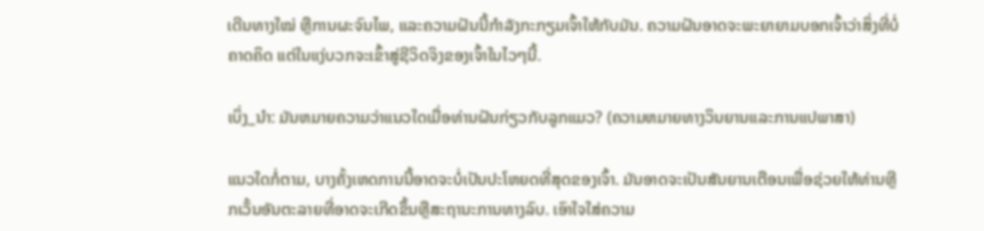ເດີນທາງໃໝ່ ຫຼືການຜະຈົນໄພ, ແລະຄວາມຝັນນີ້ກຳລັງກະກຽມເຈົ້າໃຫ້ກັບມັນ. ຄວາມຝັນອາດຈະພະຍາຍາມບອກເຈົ້າວ່າສິ່ງທີ່ບໍ່ຄາດຄິດ ແຕ່ໃນແງ່ບວກຈະເຂົ້າສູ່ຊີວິດຈິງຂອງເຈົ້າໃນໄວໆນີ້.

ເບິ່ງ_ນຳ: ມັນຫມາຍຄວາມວ່າແນວໃດເມື່ອທ່ານຝັນກ່ຽວກັບລູກແມວ? (ຄວາມຫມາຍທາງວິນຍານແລະການແປພາສາ)

ແນວໃດກໍ່ຕາມ, ບາງຄັ້ງເຫດການນີ້ອາດຈະບໍ່ເປັນປະໂຫຍດທີ່ສຸດຂອງເຈົ້າ. ມັນອາດຈະເປັນສັນຍານເຕືອນເພື່ອຊ່ວຍໃຫ້ທ່ານຫຼີກເວັ້ນອັນຕະລາຍທີ່ອາດຈະເກີດຂຶ້ນຫຼືສະຖານະການທາງລົບ. ເອົາໃຈໃສ່ຄວາມ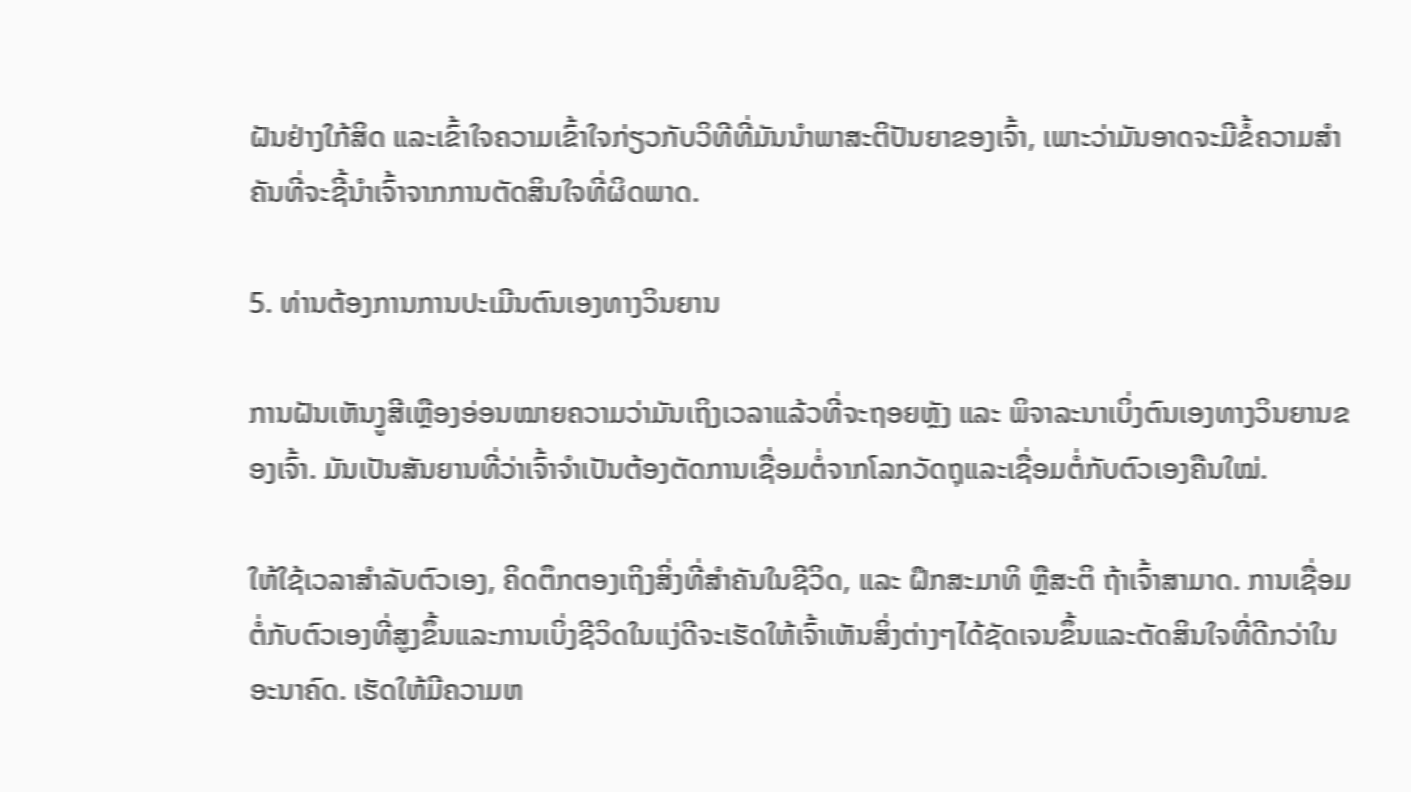ຝັນຢ່າງໃກ້ສິດ ແລະເຂົ້າໃຈຄວາມເຂົ້າໃຈກ່ຽວກັບວິທີທີ່ມັນນໍາພາສະຕິປັນຍາຂອງເຈົ້າ, ເພາະວ່າມັນອາດຈະມີຂໍ້ຄວາມສຳຄັນທີ່ຈະຊີ້ນໍາເຈົ້າຈາກການຕັດສິນໃຈທີ່ຜິດພາດ.

5. ທ່ານຕ້ອງການການປະເມີນຕົນເອງທາງວິນຍານ

ການຝັນເຫັນງູສີເຫຼືອງອ່ອນໝາຍຄວາມວ່າມັນເຖິງເວລາແລ້ວທີ່ຈະຖອຍຫຼັງ ແລະ ພິຈາລະນາເບິ່ງຕົນເອງທາງວິນຍານຂອງເຈົ້າ. ມັນເປັນສັນຍານທີ່ວ່າເຈົ້າຈຳເປັນຕ້ອງຕັດການເຊື່ອມຕໍ່ຈາກໂລກວັດຖຸແລະເຊື່ອມຕໍ່ກັບຕົວເອງຄືນໃໝ່.

ໃຫ້ໃຊ້ເວລາສຳລັບຕົວເອງ, ຄິດຕຶກຕອງເຖິງສິ່ງທີ່ສຳຄັນໃນຊີວິດ, ແລະ ຝຶກສະມາທິ ຫຼືສະຕິ ຖ້າເຈົ້າສາມາດ. ການເຊື່ອມຕໍ່ກັບຕົວເອງທີ່ສູງຂຶ້ນແລະການເບິ່ງຊີວິດໃນແງ່ດີຈະເຮັດໃຫ້ເຈົ້າເຫັນສິ່ງຕ່າງໆໄດ້ຊັດເຈນຂຶ້ນແລະຕັດສິນໃຈທີ່ດີກວ່າໃນອະນາຄົດ. ເຮັດໃຫ້ມີຄວາມຫ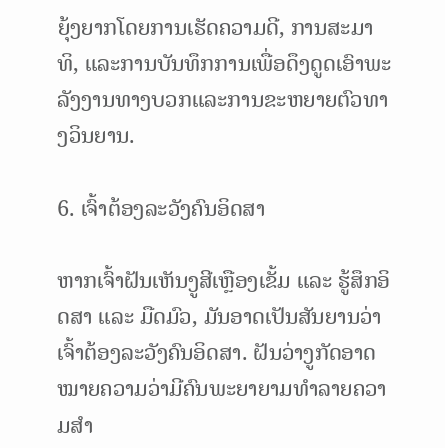ຍຸ້ງຍາກໂດຍການເຮັດຄວາມດີ, ການສະມາທິ, ແລະການບັນທຶກການເພື່ອດຶງດູດເອົາພະລັງງານທາງບວກແລະການຂະຫຍາຍຕົວທາງວິນຍານ.

6. ເຈົ້າຕ້ອງລະວັງຄົນອິດສາ

ຫາກເຈົ້າຝັນເຫັນງູສີເຫຼືອງເຂັ້ມ ແລະ ຮູ້ສຶກອິດສາ ແລະ ມືດມົວ, ມັນອາດເປັນສັນຍານວ່າເຈົ້າຕ້ອງລະວັງຄົນອິດສາ. ຝັນວ່າງູກັດອາດໝາຍຄວາມວ່າມີຄົນພະຍາຍາມທຳລາຍຄວາມສຳ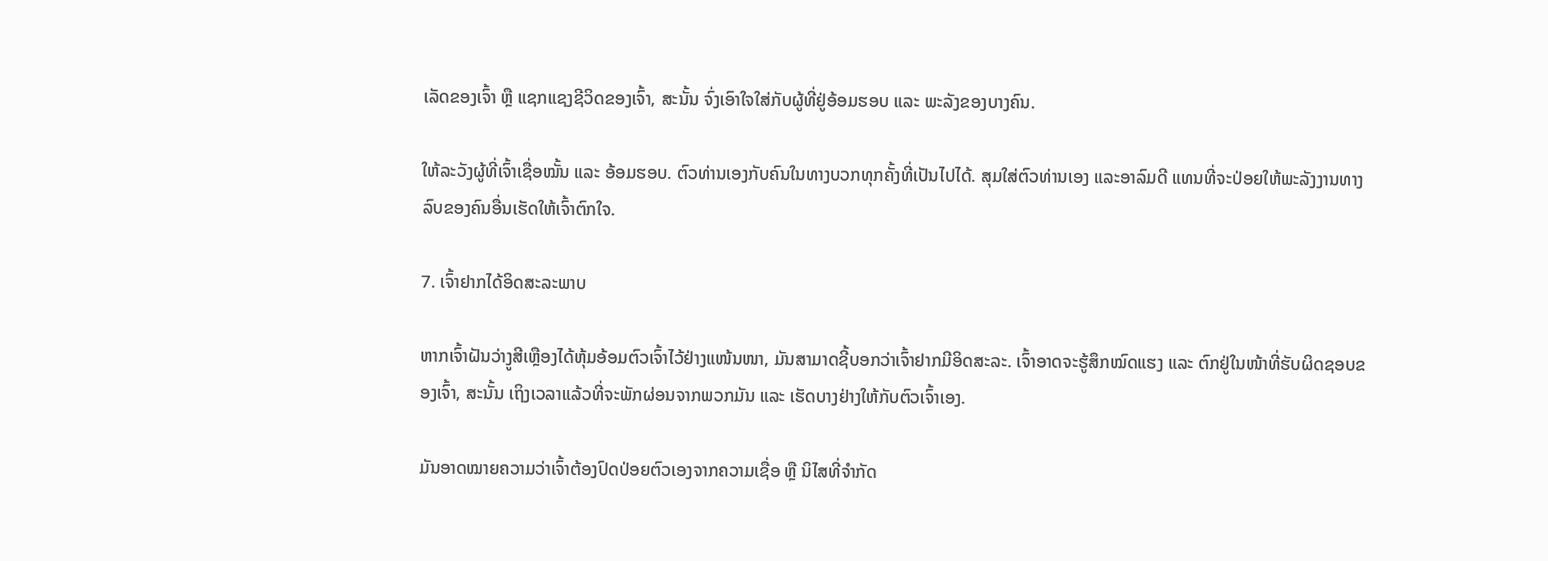ເລັດຂອງເຈົ້າ ຫຼື ແຊກແຊງຊີວິດຂອງເຈົ້າ, ສະນັ້ນ ຈົ່ງເອົາໃຈໃສ່ກັບຜູ້ທີ່ຢູ່ອ້ອມຮອບ ແລະ ພະລັງຂອງບາງຄົນ.

ໃຫ້ລະວັງຜູ້ທີ່ເຈົ້າເຊື່ອໝັ້ນ ແລະ ອ້ອມຮອບ. ຕົວທ່ານເອງກັບຄົນໃນທາງບວກທຸກຄັ້ງທີ່ເປັນໄປໄດ້. ສຸມໃສ່ຕົວທ່ານເອງ ແລະອາລົມດີ ແທນທີ່ຈະປ່ອຍໃຫ້ພະລັງງານທາງລົບຂອງຄົນອື່ນເຮັດໃຫ້ເຈົ້າຕົກໃຈ.

7. ເຈົ້າຢາກໄດ້ອິດສະລະພາບ

ຫາກເຈົ້າຝັນວ່າງູສີເຫຼືອງໄດ້ຫຸ້ມອ້ອມຕົວເຈົ້າໄວ້ຢ່າງແໜ້ນໜາ, ມັນສາມາດຊີ້ບອກວ່າເຈົ້າຢາກມີອິດສະລະ. ເຈົ້າອາດຈະຮູ້ສຶກໝົດແຮງ ແລະ ຕົກຢູ່ໃນໜ້າທີ່ຮັບຜິດຊອບຂອງເຈົ້າ, ສະນັ້ນ ເຖິງເວລາແລ້ວທີ່ຈະພັກຜ່ອນຈາກພວກມັນ ແລະ ເຮັດບາງຢ່າງໃຫ້ກັບຕົວເຈົ້າເອງ.

ມັນອາດໝາຍຄວາມວ່າເຈົ້າຕ້ອງປົດປ່ອຍຕົວເອງຈາກຄວາມເຊື່ອ ຫຼື ນິໄສທີ່ຈຳກັດ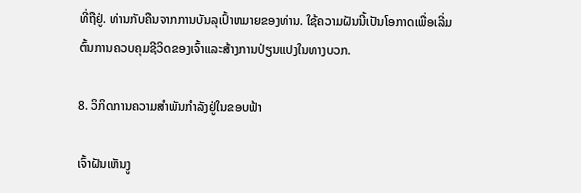ທີ່ຖືຢູ່. ທ່ານກັບຄືນຈາກການບັນລຸເປົ້າຫມາຍຂອງທ່ານ. ໃຊ້ຄວາມຝັນນີ້ເປັນໂອກາດເພື່ອເລີ່ມຕົ້ນການຄວບຄຸມຊີວິດຂອງເຈົ້າແລະສ້າງການປ່ຽນແປງໃນທາງບວກ.

8. ວິກິດການຄວາມສຳພັນກຳລັງຢູ່ໃນຂອບຟ້າ

ເຈົ້າຝັນເຫັນງູ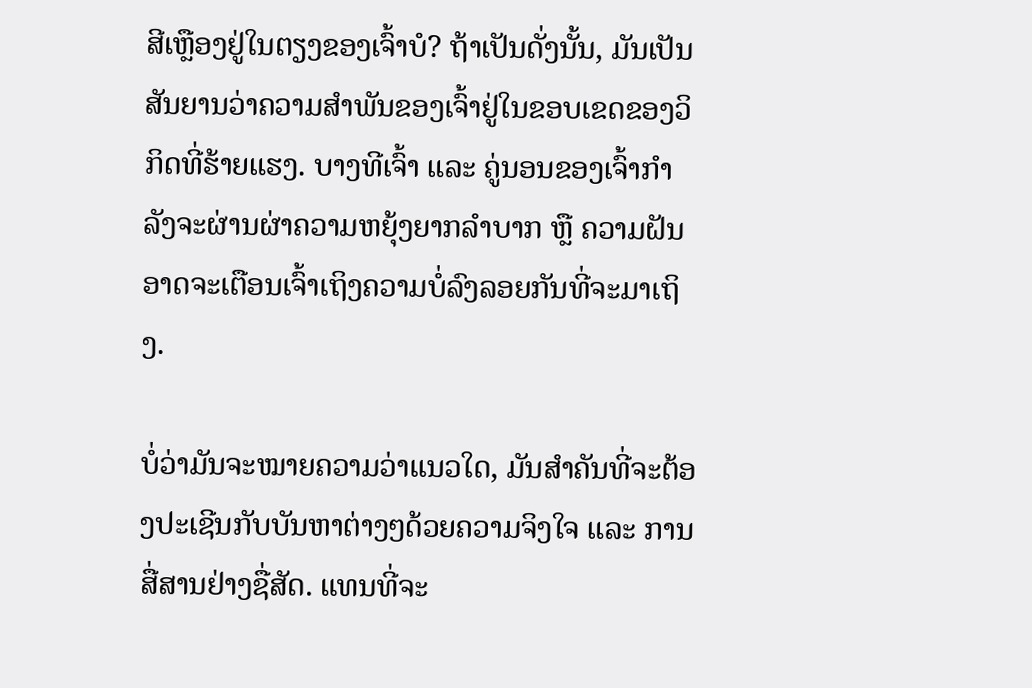ສີເຫຼືອງຢູ່ໃນຕຽງຂອງເຈົ້າບໍ? ຖ້າເປັນດັ່ງນັ້ນ, ມັນເປັນສັນຍານວ່າຄວາມສໍາພັນຂອງເຈົ້າຢູ່ໃນຂອບເຂດຂອງວິກິດທີ່ຮ້າຍແຮງ. ບາງທີເຈົ້າ ແລະ ຄູ່ນອນຂອງເຈົ້າກຳລັງຈະຜ່ານຜ່າຄວາມຫຍຸ້ງຍາກລຳບາກ ຫຼື ຄວາມຝັນອາດຈະເຕືອນເຈົ້າເຖິງຄວາມບໍ່ລົງລອຍກັນທີ່ຈະມາເຖິງ.

ບໍ່ວ່າມັນຈະໝາຍຄວາມວ່າແນວໃດ, ມັນສຳຄັນທີ່ຈະຕ້ອງປະເຊີນກັບບັນຫາຕ່າງໆດ້ວຍຄວາມຈິງໃຈ ແລະ ການສື່ສານຢ່າງຊື່ສັດ. ແທນທີ່ຈະ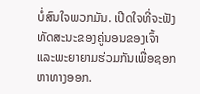ບໍ່ສົນໃຈພວກມັນ. ເປີດໃຈທີ່ຈະຟັງທັດສະນະຂອງຄູ່ນອນຂອງເຈົ້າ ແລະພະຍາຍາມຮ່ວມກັນເພື່ອຊອກຫາທາງອອກ.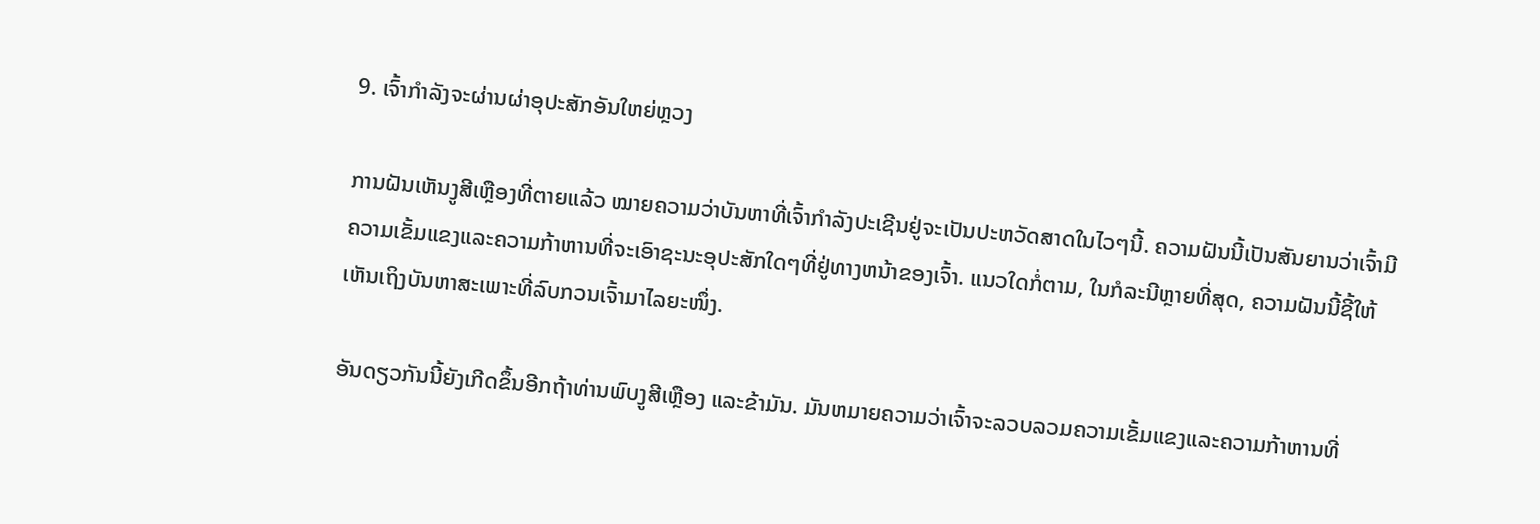9. ເຈົ້າກຳລັງຈະຜ່ານຜ່າອຸປະສັກອັນໃຫຍ່ຫຼວງ

ການຝັນເຫັນງູສີເຫຼືອງທີ່ຕາຍແລ້ວ ໝາຍຄວາມວ່າບັນຫາທີ່ເຈົ້າກຳລັງປະເຊີນຢູ່ຈະເປັນປະຫວັດສາດໃນໄວໆນີ້. ຄວາມຝັນນີ້ເປັນສັນຍານວ່າເຈົ້າມີຄວາມເຂັ້ມແຂງແລະຄວາມກ້າຫານທີ່ຈະເອົາຊະນະອຸປະສັກໃດໆທີ່ຢູ່ທາງຫນ້າຂອງເຈົ້າ. ແນວໃດກໍ່ຕາມ, ໃນກໍລະນີຫຼາຍທີ່ສຸດ, ຄວາມຝັນນີ້ຊີ້ໃຫ້ເຫັນເຖິງບັນຫາສະເພາະທີ່ລົບກວນເຈົ້າມາໄລຍະໜຶ່ງ.

ອັນດຽວກັນນີ້ຍັງເກີດຂຶ້ນອີກຖ້າທ່ານພົບງູສີເຫຼືອງ ແລະຂ້າມັນ. ມັນຫມາຍຄວາມວ່າເຈົ້າຈະລວບລວມຄວາມເຂັ້ມແຂງແລະຄວາມກ້າຫານທີ່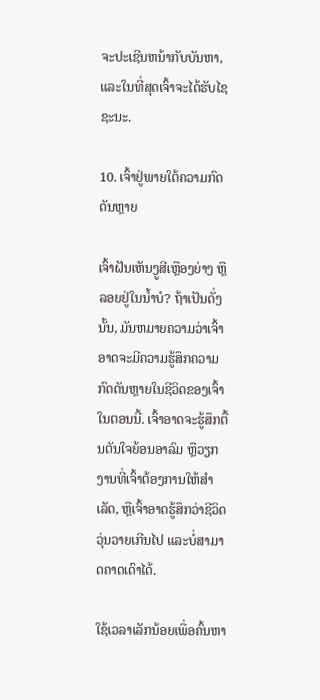ຈະປະເຊີນຫນ້າກັບບັນຫາ, ແລະໃນທີ່ສຸດເຈົ້າຈະໄດ້ຮັບໄຊຊະນະ.

10. ເຈົ້າຢູ່ພາຍໃຕ້ຄວາມກົດດັນຫຼາຍ

ເຈົ້າຝັນເຫັນງູສີເຫຼືອງຍ່າງ ຫຼືລອຍຢູ່ໃນນໍ້າບໍ? ຖ້າເປັນດັ່ງນັ້ນ, ມັນຫມາຍຄວາມວ່າເຈົ້າອາດຈະມີຄວາມຮູ້ສຶກຄວາມກົດດັນຫຼາຍໃນຊີວິດຂອງເຈົ້າໃນຕອນນີ້. ເຈົ້າອາດຈະຮູ້ສຶກຕື້ນຕັນໃຈຍ້ອນອາລົມ ຫຼືວຽກງານທີ່ເຈົ້າຕ້ອງການໃຫ້ສຳເລັດ, ຫຼືເຈົ້າອາດຮູ້ສຶກວ່າຊີວິດວຸ່ນວາຍເກີນໄປ ແລະບໍ່ສາມາດຄາດເດົາໄດ້.

ໃຊ້ເວລາເລັກນ້ອຍເພື່ອຄົ້ນຫາ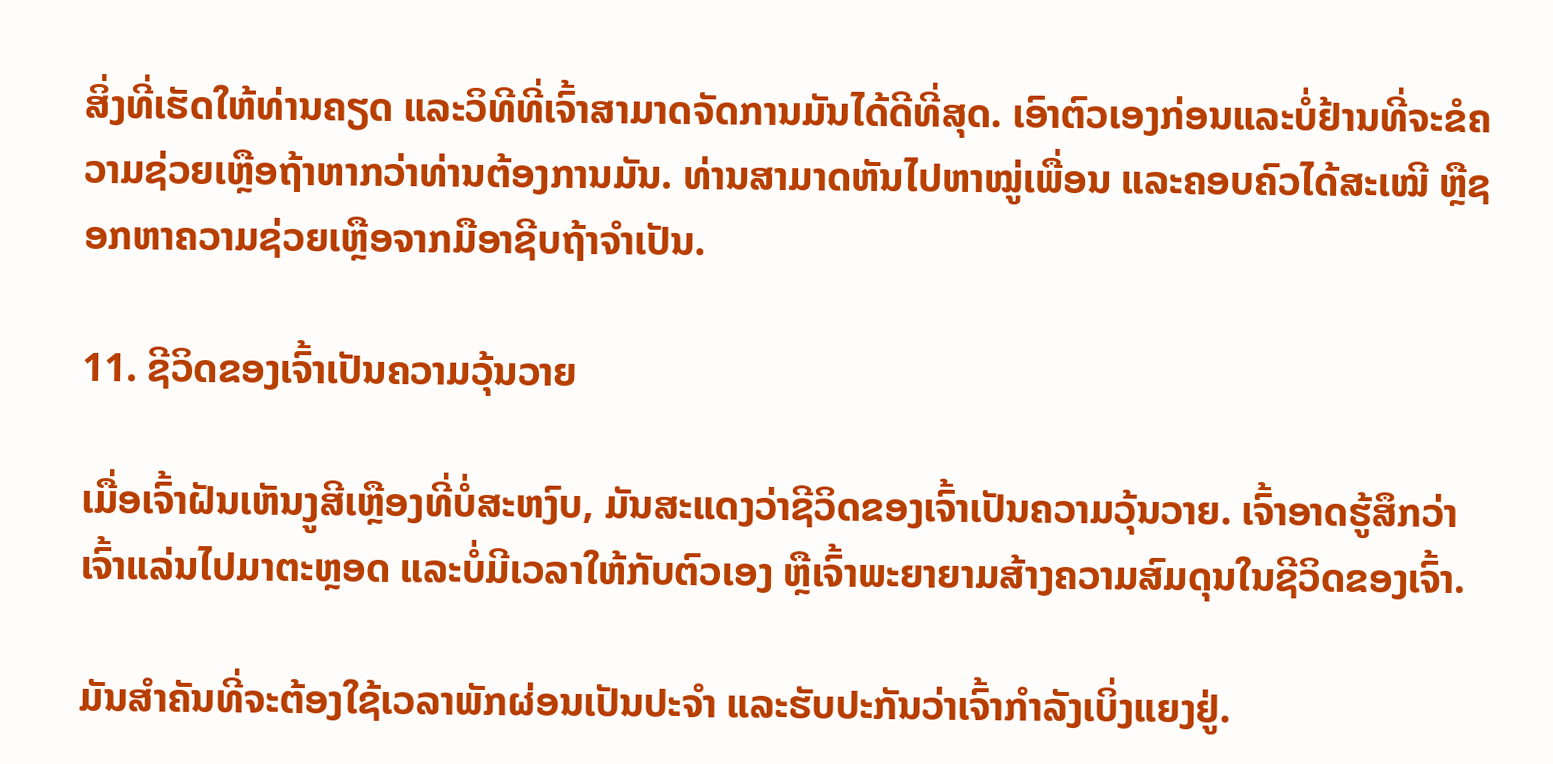ສິ່ງທີ່ເຮັດໃຫ້ທ່ານຄຽດ ແລະວິທີທີ່ເຈົ້າສາມາດຈັດການມັນໄດ້ດີທີ່ສຸດ. ເອົາຕົວເອງກ່ອນແລະບໍ່ຢ້ານທີ່ຈະຂໍຄວາມຊ່ວຍເຫຼືອຖ້າຫາກວ່າທ່ານຕ້ອງການມັນ. ທ່ານສາມາດຫັນໄປຫາໝູ່ເພື່ອນ ແລະຄອບຄົວໄດ້ສະເໝີ ຫຼືຊອກຫາຄວາມຊ່ວຍເຫຼືອຈາກມືອາຊີບຖ້າຈຳເປັນ.

11. ຊີວິດຂອງເຈົ້າເປັນຄວາມວຸ້ນວາຍ

ເມື່ອເຈົ້າຝັນເຫັນງູສີເຫຼືອງທີ່ບໍ່ສະຫງົບ, ມັນສະແດງວ່າຊີວິດຂອງເຈົ້າເປັນຄວາມວຸ້ນວາຍ. ເຈົ້າອາດຮູ້ສຶກວ່າເຈົ້າແລ່ນໄປມາຕະຫຼອດ ແລະບໍ່ມີເວລາໃຫ້ກັບຕົວເອງ ຫຼືເຈົ້າພະຍາຍາມສ້າງຄວາມສົມດຸນໃນຊີວິດຂອງເຈົ້າ.

ມັນສຳຄັນທີ່ຈະຕ້ອງໃຊ້ເວລາພັກຜ່ອນເປັນປະຈຳ ແລະຮັບປະກັນວ່າເຈົ້າກຳລັງເບິ່ງແຍງຢູ່.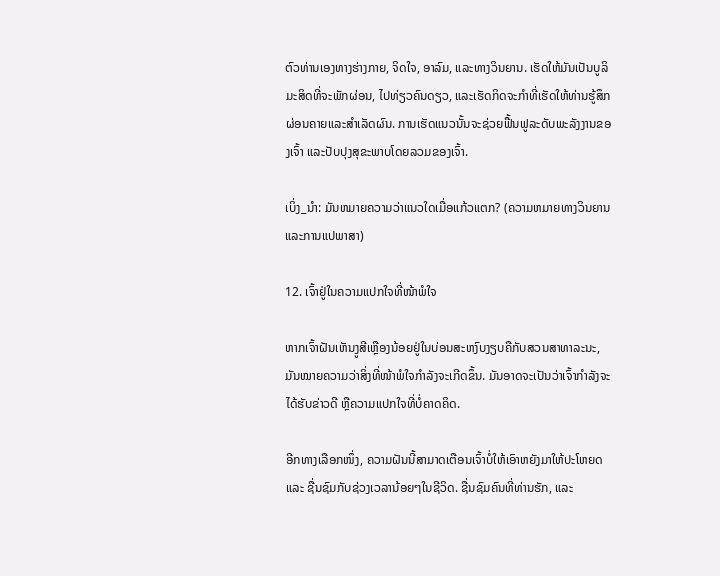ຕົວທ່ານເອງທາງຮ່າງກາຍ, ຈິດໃຈ, ອາລົມ, ແລະທາງວິນຍານ. ເຮັດໃຫ້ມັນເປັນບູລິມະສິດທີ່ຈະພັກຜ່ອນ, ໄປທ່ຽວຄົນດຽວ, ແລະເຮັດກິດຈະກໍາທີ່ເຮັດໃຫ້ທ່ານຮູ້ສຶກຜ່ອນຄາຍແລະສໍາເລັດຜົນ. ການເຮັດແນວນັ້ນຈະຊ່ວຍຟື້ນຟູລະດັບພະລັງງານຂອງເຈົ້າ ແລະປັບປຸງສຸຂະພາບໂດຍລວມຂອງເຈົ້າ.

ເບິ່ງ_ນຳ: ມັນຫມາຍຄວາມວ່າແນວໃດເມື່ອແກ້ວແຕກ? (ຄວາມຫມາຍທາງວິນຍານແລະການແປພາສາ)

12. ເຈົ້າຢູ່ໃນຄວາມແປກໃຈທີ່ໜ້າພໍໃຈ

ຫາກເຈົ້າຝັນເຫັນງູສີເຫຼືອງນ້ອຍຢູ່ໃນບ່ອນສະຫງົບງຽບຄືກັບສວນສາທາລະນະ, ມັນໝາຍຄວາມວ່າສິ່ງທີ່ໜ້າພໍໃຈກຳລັງຈະເກີດຂຶ້ນ. ມັນອາດຈະເປັນວ່າເຈົ້າກຳລັງຈະໄດ້ຮັບຂ່າວດີ ຫຼືຄວາມແປກໃຈທີ່ບໍ່ຄາດຄິດ.

ອີກທາງເລືອກໜຶ່ງ, ຄວາມຝັນນີ້ສາມາດເຕືອນເຈົ້າບໍ່ໃຫ້ເອົາຫຍັງມາໃຫ້ປະໂຫຍດ ແລະ ຊື່ນຊົມກັບຊ່ວງເວລານ້ອຍໆໃນຊີວິດ. ຊື່ນຊົມຄົນທີ່ທ່ານຮັກ, ແລະ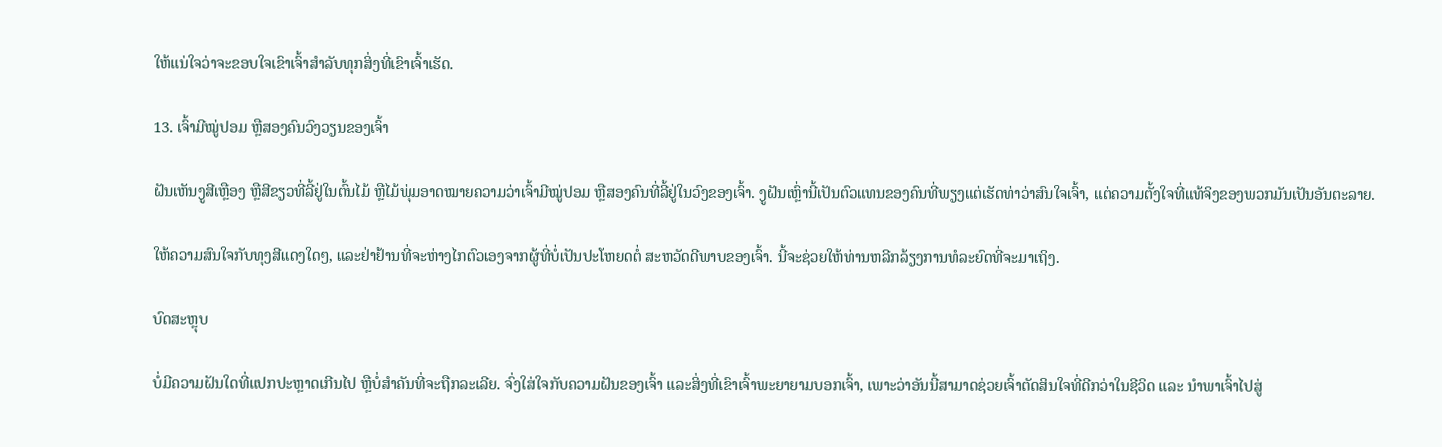ໃຫ້ແນ່ໃຈວ່າຈະຂອບໃຈເຂົາເຈົ້າສໍາລັບທຸກສິ່ງທີ່ເຂົາເຈົ້າເຮັດ.

13. ເຈົ້າມີໝູ່ປອມ ຫຼືສອງຄົນວົງວຽນຂອງເຈົ້າ

ຝັນເຫັນງູສີເຫຼືອງ ຫຼືສີຂຽວທີ່ລີ້ຢູ່ໃນຕົ້ນໄມ້ ຫຼືໄມ້ພຸ່ມອາດໝາຍຄວາມວ່າເຈົ້າມີໝູ່ປອມ ຫຼືສອງຄົນທີ່ລີ້ຢູ່ໃນວົງຂອງເຈົ້າ. ງູຝັນເຫຼົ່ານີ້ເປັນຕົວແທນຂອງຄົນທີ່ພຽງແຕ່ເຮັດທ່າວ່າສົນໃຈເຈົ້າ, ແຕ່ຄວາມຕັ້ງໃຈທີ່ແທ້ຈິງຂອງພວກມັນເປັນອັນຕະລາຍ.

ໃຫ້ຄວາມສົນໃຈກັບທຸງສີແດງໃດໆ, ແລະຢ່າຢ້ານທີ່ຈະຫ່າງໄກຕົວເອງຈາກຜູ້ທີ່ບໍ່ເປັນປະໂຫຍດຕໍ່ ສະຫວັດດີພາບຂອງເຈົ້າ. ນີ້ຈະຊ່ວຍໃຫ້ທ່ານຫລີກລ້ຽງການທໍລະຍົດທີ່ຈະມາເຖິງ.

ບົດສະຫຼຸບ

ບໍ່ມີຄວາມຝັນໃດທີ່ແປກປະຫຼາດເກີນໄປ ຫຼືບໍ່ສຳຄັນທີ່ຈະຖືກລະເລີຍ. ຈົ່ງໃສ່ໃຈກັບຄວາມຝັນຂອງເຈົ້າ ແລະສິ່ງທີ່ເຂົາເຈົ້າພະຍາຍາມບອກເຈົ້າ, ເພາະວ່າອັນນີ້ສາມາດຊ່ວຍເຈົ້າຕັດສິນໃຈທີ່ດີກວ່າໃນຊີວິດ ແລະ ນໍາພາເຈົ້າໄປສູ່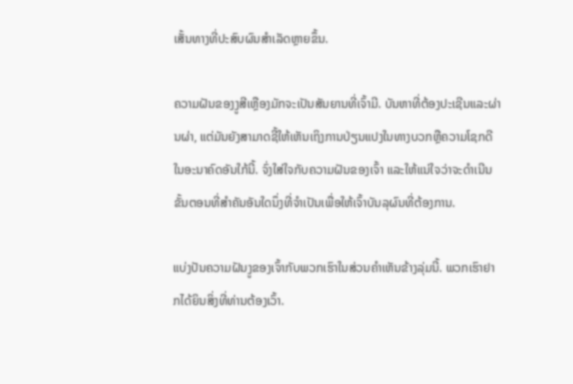ເສັ້ນທາງທີ່ປະສົບຜົນສຳເລັດຫຼາຍຂຶ້ນ.

ຄວາມຝັນຂອງງູສີເຫຼືອງມັກຈະເປັນສັນຍານທີ່ເຈົ້າມີ. ບັນຫາທີ່ຕ້ອງປະເຊີນແລະຜ່ານຜ່າ, ແຕ່ມັນຍັງສາມາດຊີ້ໃຫ້ເຫັນເຖິງການປ່ຽນແປງໃນທາງບວກຫຼືຄວາມໂຊກດີໃນອະນາຄົດອັນໃກ້ນີ້. ຈົ່ງໃສ່ໃຈກັບຄວາມຝັນຂອງເຈົ້າ ແລະໃຫ້ແນ່ໃຈວ່າຈະດໍາເນີນຂັ້ນຕອນທີ່ສຳຄັນອັນໃດນຶ່ງທີ່ຈຳເປັນເພື່ອໃຫ້ເຈົ້າບັນລຸຜົນທີ່ຕ້ອງການ.

ແບ່ງປັນຄວາມຝັນງູຂອງເຈົ້າກັບພວກເຮົາໃນສ່ວນຄໍາເຫັນຂ້າງລຸ່ມນີ້. ພວກເຮົາຢາກໄດ້ຍິນສິ່ງທີ່ທ່ານຕ້ອງເວົ້າ.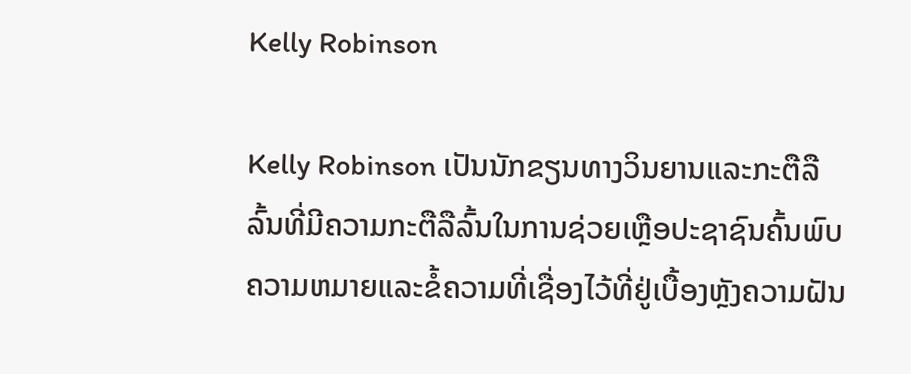Kelly Robinson

Kelly Robinson ເປັນນັກຂຽນທາງວິນຍານແລະກະຕືລືລົ້ນທີ່ມີຄວາມກະຕືລືລົ້ນໃນການຊ່ວຍເຫຼືອປະຊາຊົນຄົ້ນພົບຄວາມຫມາຍແລະຂໍ້ຄວາມທີ່ເຊື່ອງໄວ້ທີ່ຢູ່ເບື້ອງຫຼັງຄວາມຝັນ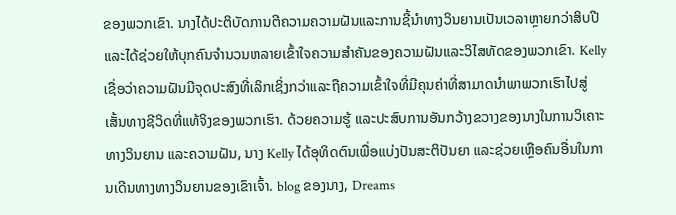ຂອງພວກເຂົາ. ນາງໄດ້ປະຕິບັດການຕີຄວາມຄວາມຝັນແລະການຊີ້ນໍາທາງວິນຍານເປັນເວລາຫຼາຍກວ່າສິບປີແລະໄດ້ຊ່ວຍໃຫ້ບຸກຄົນຈໍານວນຫລາຍເຂົ້າໃຈຄວາມສໍາຄັນຂອງຄວາມຝັນແລະວິໄສທັດຂອງພວກເຂົາ. Kelly ເຊື່ອວ່າຄວາມຝັນມີຈຸດປະສົງທີ່ເລິກເຊິ່ງກວ່າແລະຖືຄວາມເຂົ້າໃຈທີ່ມີຄຸນຄ່າທີ່ສາມາດນໍາພາພວກເຮົາໄປສູ່ເສັ້ນທາງຊີວິດທີ່ແທ້ຈິງຂອງພວກເຮົາ. ດ້ວຍຄວາມຮູ້ ແລະປະສົບການອັນກວ້າງຂວາງຂອງນາງໃນການວິເຄາະທາງວິນຍານ ແລະຄວາມຝັນ, ນາງ Kelly ໄດ້ອຸທິດຕົນເພື່ອແບ່ງປັນສະຕິປັນຍາ ແລະຊ່ວຍເຫຼືອຄົນອື່ນໃນການເດີນທາງທາງວິນຍານຂອງເຂົາເຈົ້າ. blog ຂອງນາງ, Dreams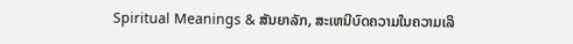Spiritual Meanings & ສັນຍາລັກ, ສະເຫນີບົດຄວາມໃນຄວາມເລິ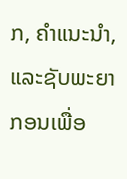ກ, ຄໍາແນະນໍາ, ແລະຊັບພະຍາກອນເພື່ອ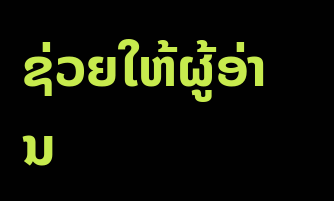ຊ່ວຍໃຫ້ຜູ້ອ່ານ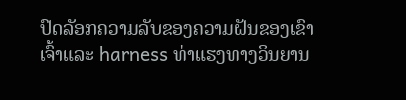ປົດລັອກຄວາມລັບຂອງຄວາມຝັນຂອງເຂົາເຈົ້າແລະ harness ທ່າແຮງທາງວິນຍານ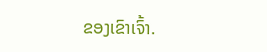ຂອງເຂົາເຈົ້າ.